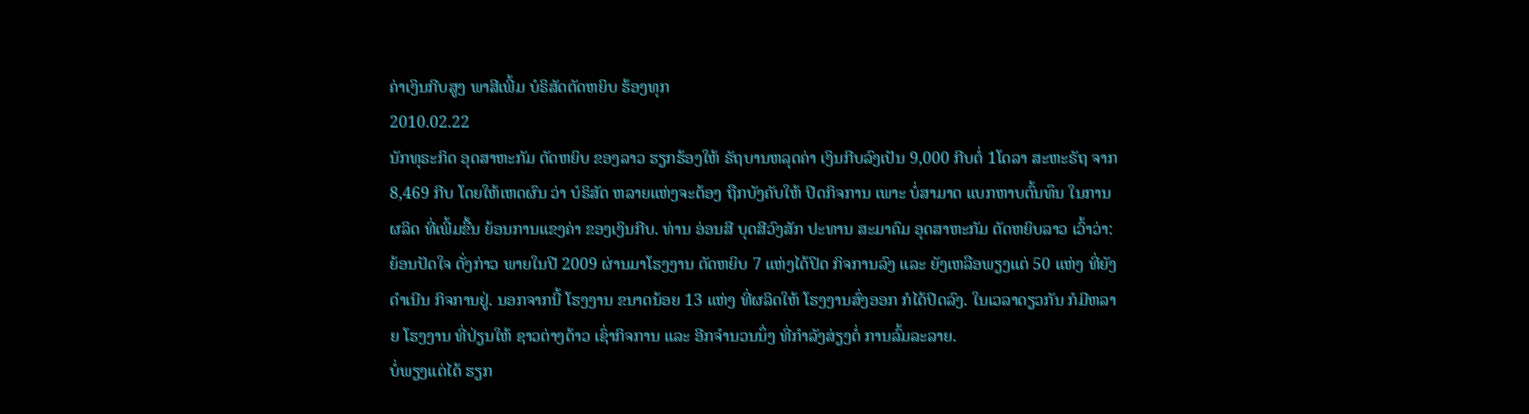ຄ່າເງິນກີບສູງ ພາສີເພີ້ມ ບໍຣິສັດຕັດຫຍິບ ຮ້ອງທຸກ
2010.02.22
ນັກທຸຣະກິດ ອຸດສາຫະກັມ ຕັດຫຍິບ ຂອງລາວ ຮຽກຮ້ອງໃຫ້ ຣັຖບານຫລຸດຄ່າ ເງິນກີບລົງເປັນ 9,000 ກີບຕໍ່ 1ໂດລາ ສະຫະຣັຖ ຈາກ 8,469 ກີບ ໂດຍໃຫ້ເຫດຜົນ ວ່າ ບໍຣິສັດ ຫລາຍແຫ່ງຈະຕ້ອງ ຖືກບັງຄັບໃຫ້ ປິດກິຈການ ເພາະ ບໍ່ສາມາດ ແບກຫາບຕົ້ນທຶນ ໃນການຜລິດ ທີ່ເພີ້ມຂື້ນ ຍ້ອນການແຂງຄ່າ ຂອງເງິນກີບ. ທ່ານ ອ່ອນສີ ບຸດສີວົງສັກ ປະທານ ສະມາຄົມ ອຸດສາຫະກັມ ຕັດຫຍິບລາວ ເວົ້າວ່າ:
ຍ້ອນປັດໃຈ ດັ່ງກ່າວ ພາຍໃນປີ 2009 ຜ່ານມາໂຮງງານ ຕັດຫຍິບ 7 ແຫ່ງໄດ້ປິດ ກິຈການລົງ ແລະ ຍັງເຫລືອພຽງແຕ່ 50 ແຫ່ງ ທີ່ຍັງດຳເນີນ ກິຈການຢູ່. ນອກຈາກນີ້ ໂຮງງານ ຂນາດນ້ອຍ 13 ແຫ່ງ ທີ່ຜລິດໃຫ້ ໂຮງງານສົ່ງອອກ ກໍໄດ້ປິດລົງ. ໃນເວລາດຽວກັນ ກໍມີຫລາຍ ໂຮງງານ ທີ່ປ່ຽນໃຫ້ ຊາວຕ່າງດ້າວ ເຊົ່າກິຈການ ແລະ ອີກຈຳນວນນຶ່ງ ທີ່ກຳລັງສ່ຽງຕໍ່ ການລົ້ມລະລາຍ.
ບໍ່ພຽງແຕ່ໄດ້ ຮຽກ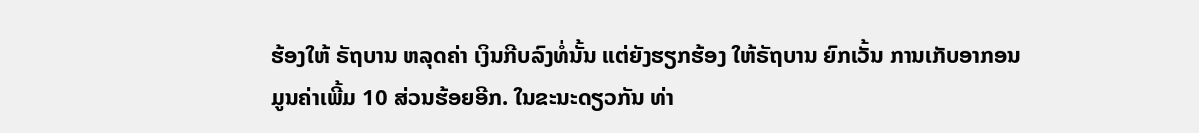ຮ້ອງໃຫ້ ຣັຖບານ ຫລຸດຄ່າ ເງິນກີບລົງທໍ່ນັ້ນ ແຕ່ຍັງຮຽກຮ້ອງ ໃຫ້ຣັຖບານ ຍົກເວັ້ນ ການເກັບອາກອນ ມູນຄ່າເພີ້ມ 10 ສ່ວນຮ້ອຍອີກ. ໃນຂະນະດຽວກັນ ທ່າ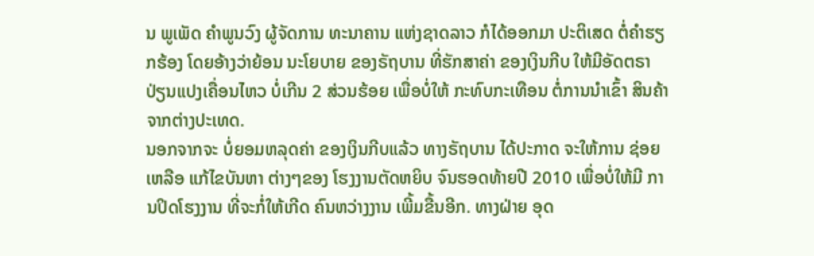ນ ພູເພັດ ຄຳພູນວົງ ຜູ້ຈັດການ ທະນາຄານ ແຫ່ງຊາດລາວ ກໍໄດ້ອອກມາ ປະຕິເສດ ຕໍ່ຄຳຮຽກຮ້ອງ ໂດຍອ້າງວ່າຍ້ອນ ນະໂຍບາຍ ຂອງຣັຖບານ ທີ່ຮັກສາຄ່າ ຂອງເງິນກີບ ໃຫ້ມີອັດຕຣາ ປ່ຽນແປງເຄື່ອນໄຫວ ບໍ່ເກີນ 2 ສ່ວນຮ້ອຍ ເພື່ອບໍ່ໃຫ້ ກະທົບກະເທືອນ ຕໍ່ການນຳເຂົ້າ ສິນຄ້າ ຈາກຕ່າງປະເທດ.
ນອກຈາກຈະ ບໍ່ຍອມຫລຸດຄ່າ ຂອງເງິນກີບແລ້ວ ທາງຣັຖບານ ໄດ້ປະກາດ ຈະໃຫ້ການ ຊ່ອຍເຫລືອ ແກ້ໄຂບັນຫາ ຕ່າງໆຂອງ ໂຮງງານຕັດຫຍິບ ຈົນຮອດທ້າຍປີ 2010 ເພື່ອບໍ່ໃຫ້ມີ ການປິດໂຮງງານ ທີ່ຈະກໍ່ໃຫ້ເກີດ ຄົນຫວ່າງງານ ເພີ້ມຂື້ນອີກ. ທາງຝ່າຍ ອຸດ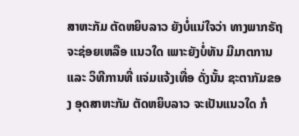ສາຫະກັມ ຕັດຫຍິບລາວ ຍັງບໍ່ແນ່ໃຈວ່າ ທາງພາກຣັຖ ຈະຊ່ອຍເຫລືອ ແນວໃດ ເພາະຍັງບໍ່ທັນ ມີມາຕການ ແລະ ວິທີການທີ່ ແຈ່ມແຈ້ງເທື່ອ ດັ່ງນັ້ນ ຊະຕາກັມຂອງ ອຸດສາຫະກັມ ຕັດຫຍິບລາວ ຈະເປັນແນວໃດ ກໍ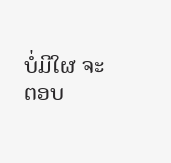ບໍ່ມີໃຜ ຈະຕອບ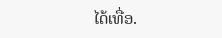ໄດ້ເທື່ອ.